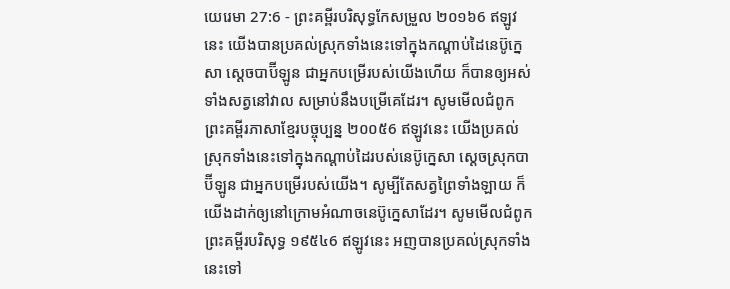យេរេមា 27:6 - ព្រះគម្ពីរបរិសុទ្ធកែសម្រួល ២០១៦6 ឥឡូវនេះ យើងបានប្រគល់ស្រុកទាំងនេះទៅក្នុងកណ្ដាប់ដៃនេប៊ូក្នេសា ស្តេចបាប៊ីឡូន ជាអ្នកបម្រើរបស់យើងហើយ ក៏បានឲ្យអស់ទាំងសត្វនៅវាល សម្រាប់នឹងបម្រើគេដែរ។ សូមមើលជំពូកព្រះគម្ពីរភាសាខ្មែរបច្ចុប្បន្ន ២០០៥6 ឥឡូវនេះ យើងប្រគល់ស្រុកទាំងនេះទៅក្នុងកណ្ដាប់ដៃរបស់នេប៊ូក្នេសា ស្ដេចស្រុកបាប៊ីឡូន ជាអ្នកបម្រើរបស់យើង។ សូម្បីតែសត្វព្រៃទាំងឡាយ ក៏យើងដាក់ឲ្យនៅក្រោមអំណាចនេប៊ូក្នេសាដែរ។ សូមមើលជំពូកព្រះគម្ពីរបរិសុទ្ធ ១៩៥៤6 ឥឡូវនេះ អញបានប្រគល់ស្រុកទាំងនេះទៅ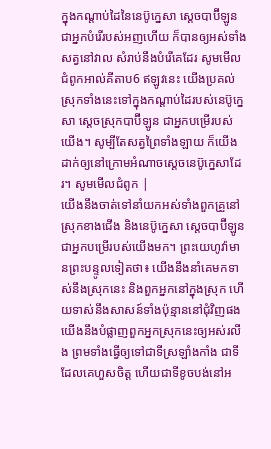ក្នុងកណ្តាប់ដៃនៃនេប៊ូក្នេសា ស្តេចបាប៊ីឡូន ជាអ្នកបំរើរបស់អញហើយ ក៏បានឲ្យអស់ទាំងសត្វនៅវាល សំរាប់នឹងបំរើគេដែរ សូមមើលជំពូកអាល់គីតាប6 ឥឡូវនេះ យើងប្រគល់ស្រុកទាំងនេះទៅក្នុងកណ្ដាប់ដៃរបស់នេប៊ូក្នេសា ស្ដេចស្រុកបាប៊ីឡូន ជាអ្នកបម្រើរបស់យើង។ សូម្បីតែសត្វព្រៃទាំងឡាយ ក៏យើងដាក់ឲ្យនៅក្រោមអំណាចស្តេចនេប៊ូក្នេសាដែរ។ សូមមើលជំពូក |
យើងនឹងចាត់ទៅនាំយកអស់ទាំងពួកគ្រួនៅស្រុកខាងជើង និងនេប៊ូក្នេសា ស្តេចបាប៊ីឡូន ជាអ្នកបម្រើរបស់យើងមក។ ព្រះយេហូវ៉ាមានព្រះបន្ទូលទៀតថា៖ យើងនឹងនាំគេមកទាស់នឹងស្រុកនេះ និងពួកអ្នកនៅក្នុងស្រុក ហើយទាស់នឹងសាសន៍ទាំងប៉ុន្មាននៅជុំវិញផង យើងនឹងបំផ្លាញពួកអ្នកស្រុកនេះឲ្យអស់រលីង ព្រមទាំងធ្វើឲ្យទៅជាទីស្រឡាំងកាំង ជាទីដែលគេហួសចិត្ត ហើយជាទីខូចបង់នៅអ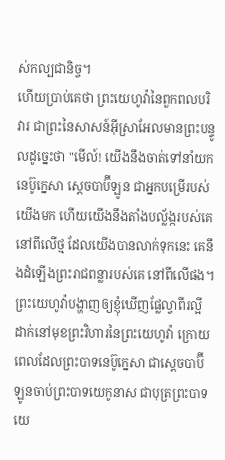ស់កល្បជានិច្ច។
ហើយប្រាប់គេថា ព្រះយេហូវ៉ានៃពួកពលបរិវារ ជាព្រះនៃសាសន៍អ៊ីស្រាអែលមានព្រះបន្ទូលដូច្នេះថា "មើល៍! យើងនឹងចាត់ទៅនាំយកនេប៊ូក្នេសា ស្តេចបាប៊ីឡូន ជាអ្នកបម្រើរបស់យើងមក ហើយយើងនឹងតាំងបល្ល័ង្ករបស់គេ នៅពីលើថ្ម ដែលយើងបានលាក់ទុកនេះ គេនឹងដំឡើងព្រះរាជពន្លារបស់គេ នៅពីលើផង។
ព្រះយេហូវ៉ាបង្ហាញឲ្យខ្ញុំឃើញផ្លែល្វាពីរល្អី ដាក់នៅមុខព្រះវិហារនៃព្រះយេហូវ៉ា ក្រោយពេលដែលព្រះបាទនេប៊ូក្នេសា ជាស្តេចបាប៊ីឡូនចាប់ព្រះបាទយេកូនាស ជាបុត្រព្រះបាទយេ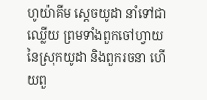ហូយ៉ាគីម ស្តេចយូដា នាំទៅជាឈ្លើយ ព្រមទាំងពួកចៅហ្វាយនៃស្រុកយូដា និងពួករចនា ហើយពួ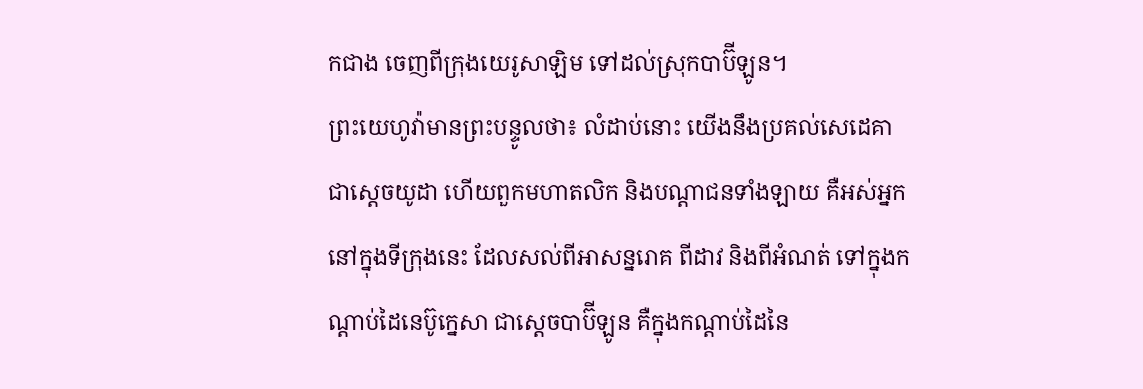កជាង ចេញពីក្រុងយេរូសាឡិម ទៅដល់ស្រុកបាប៊ីឡូន។
ព្រះយេហូវ៉ាមានព្រះបន្ទូលថា៖ លំដាប់នោះ យើងនឹងប្រគល់សេដេគា ជាស្តេចយូដា ហើយពួកមហាតលិក និងបណ្ដាជនទាំងឡាយ គឺអស់អ្នកនៅក្នុងទីក្រុងនេះ ដែលសល់ពីអាសន្នរោគ ពីដាវ និងពីអំណត់ ទៅក្នុងកណ្ដាប់ដៃនេប៊ូក្នេសា ជាស្តេចបាប៊ីឡូន គឺក្នុងកណ្ដាប់ដៃនៃ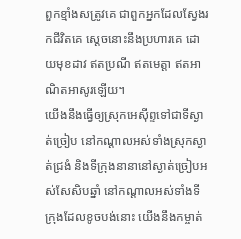ពួកខ្មាំងសត្រូវគេ ជាពួកអ្នកដែលស្វែងរកជីវិតគេ ស្តេចនោះនឹងប្រហារគេ ដោយមុខដាវ ឥតប្រណី ឥតមេត្តា ឥតអាណិតអាសូរឡើយ។
យើងនឹងធ្វើឲ្យស្រុកអេស៊ីព្ទទៅជាទីស្ងាត់ច្រៀប នៅកណ្ដាលអស់ទាំងស្រុកស្ងាត់ជ្រងំ និងទីក្រុងនានានៅស្ងាត់ច្រៀបអស់សែសិបឆ្នាំ នៅកណ្ដាលអស់ទាំងទីក្រុងដែលខូចបង់នោះ យើងនឹងកម្ចាត់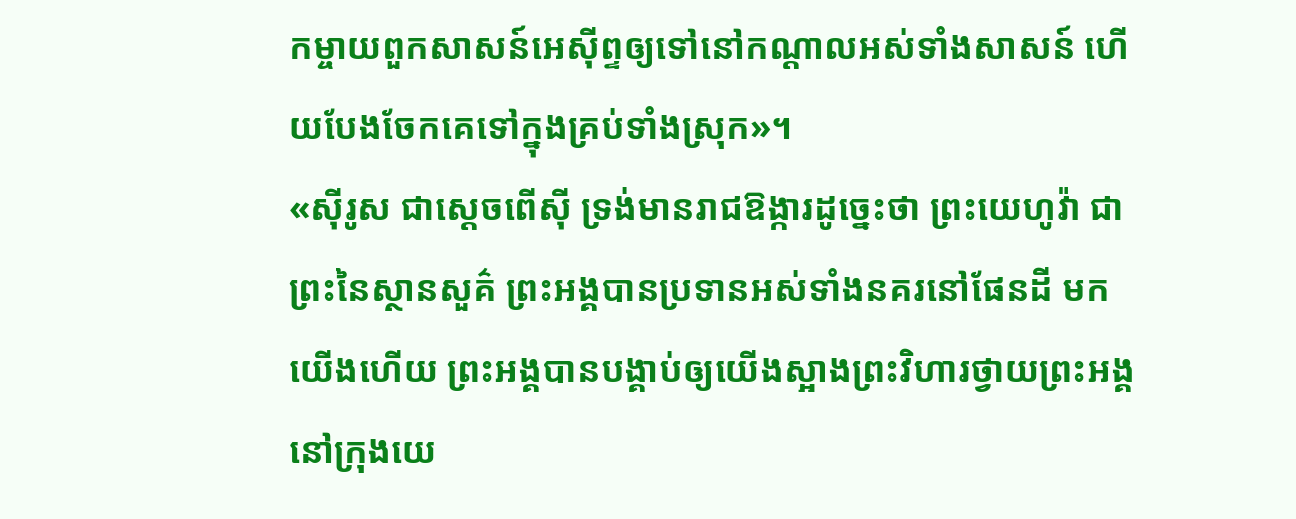កម្ចាយពួកសាសន៍អេស៊ីព្ទឲ្យទៅនៅកណ្ដាលអស់ទាំងសាសន៍ ហើយបែងចែកគេទៅក្នុងគ្រប់ទាំងស្រុក»។
«ស៊ីរូស ជាស្តេចពើស៊ី ទ្រង់មានរាជឱង្ការដូច្នេះថា ព្រះយេហូវ៉ា ជាព្រះនៃស្ថានសួគ៌ ព្រះអង្គបានប្រទានអស់ទាំងនគរនៅផែនដី មកយើងហើយ ព្រះអង្គបានបង្គាប់ឲ្យយើងស្អាងព្រះវិហារថ្វាយព្រះអង្គ នៅក្រុងយេ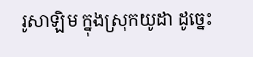រូសាឡិម ក្នុងស្រុកយូដា ដូច្នេះ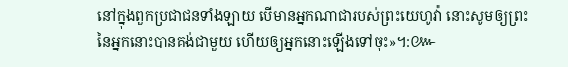នៅក្នុងពួកប្រជាជនទាំងឡាយ បើមានអ្នកណាជារបស់ព្រះយេហូវ៉ា នោះសូមឲ្យព្រះនៃអ្នកនោះបានគង់ជាមួយ ហើយឲ្យអ្នកនោះឡើងទៅចុះ»។:៚